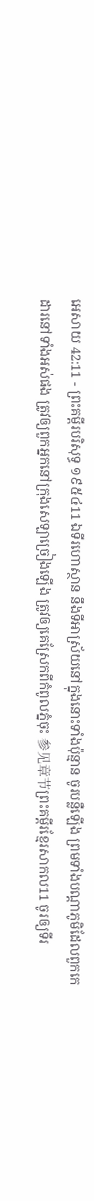អេសាយ 42:11 - ព្រះគម្ពីរបរិសុទ្ធ ១៩៥៤11 ឯទីរហោស្ថាន នឹងទីអាស្រ័យនៅក្នុងនោះទាំងប៉ុន្មាន ចូរបន្លឺឡើង ព្រមទាំងបណ្តាភូមិដែលពួកកេដារនៅទាំងអស់ផង ត្រូវឲ្យពួកអ្នកនៅក្រុងសេឡាច្រៀងឡើង ត្រូវឲ្យគេស្រែកពីកំពូលភ្នំចុះ 参见章节ព្រះគម្ពីរខ្មែរសាកល11 ចូរឲ្យទីរ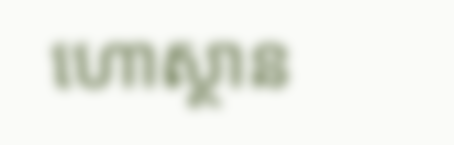ហោស្ថាន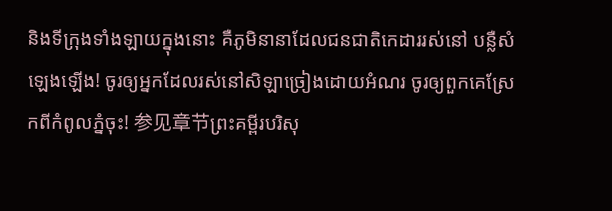និងទីក្រុងទាំងឡាយក្នុងនោះ គឺភូមិនានាដែលជនជាតិកេដាររស់នៅ បន្លឺសំឡេងឡើង! ចូរឲ្យអ្នកដែលរស់នៅសិឡាច្រៀងដោយអំណរ ចូរឲ្យពួកគេស្រែកពីកំពូលភ្នំចុះ! 参见章节ព្រះគម្ពីរបរិសុ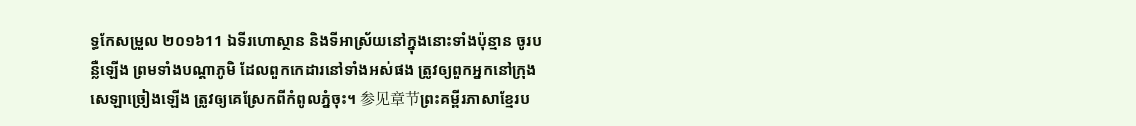ទ្ធកែសម្រួល ២០១៦11 ឯទីរហោស្ថាន និងទីអាស្រ័យនៅក្នុងនោះទាំងប៉ុន្មាន ចូរបន្លឺឡើង ព្រមទាំងបណ្ដាភូមិ ដែលពួកកេដារនៅទាំងអស់ផង ត្រូវឲ្យពួកអ្នកនៅក្រុងសេឡាច្រៀងឡើង ត្រូវឲ្យគេស្រែកពីកំពូលភ្នំចុះ។ 参见章节ព្រះគម្ពីរភាសាខ្មែរប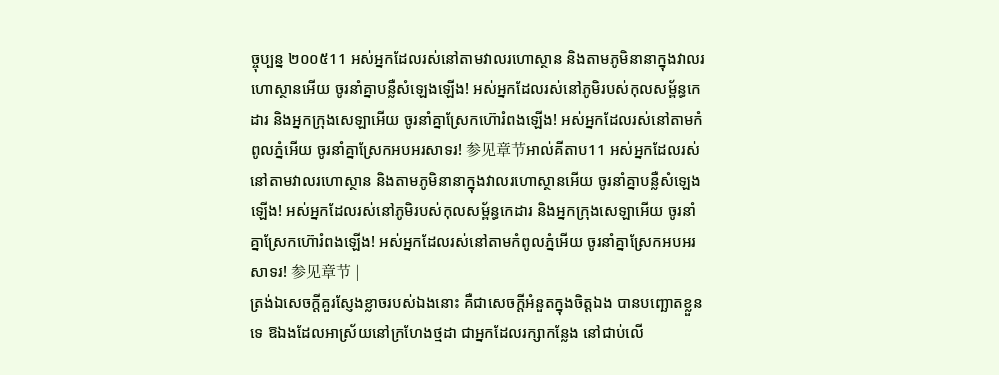ច្ចុប្បន្ន ២០០៥11 អស់អ្នកដែលរស់នៅតាមវាលរហោស្ថាន និងតាមភូមិនានាក្នុងវាលរហោស្ថានអើយ ចូរនាំគ្នាបន្លឺសំឡេងឡើង! អស់អ្នកដែលរស់នៅភូមិរបស់កុលសម្ព័ន្ធកេដារ និងអ្នកក្រុងសេឡាអើយ ចូរនាំគ្នាស្រែកហ៊ោរំពងឡើង! អស់អ្នកដែលរស់នៅតាមកំពូលភ្នំអើយ ចូរនាំគ្នាស្រែកអបអរសាទរ! 参见章节អាល់គីតាប11 អស់អ្នកដែលរស់នៅតាមវាលរហោស្ថាន និងតាមភូមិនានាក្នុងវាលរហោស្ថានអើយ ចូរនាំគ្នាបន្លឺសំឡេងឡើង! អស់អ្នកដែលរស់នៅភូមិរបស់កុលសម្ព័ន្ធកេដារ និងអ្នកក្រុងសេឡាអើយ ចូរនាំគ្នាស្រែកហ៊ោរំពងឡើង! អស់អ្នកដែលរស់នៅតាមកំពូលភ្នំអើយ ចូរនាំគ្នាស្រែកអបអរសាទរ! 参见章节 |
ត្រង់ឯសេចក្ដីគួរស្ញែងខ្លាចរបស់ឯងនោះ គឺជាសេចក្ដីអំនួតក្នុងចិត្តឯង បានបញ្ឆោតខ្លួនទេ ឱឯងដែលអាស្រ័យនៅក្រហែងថ្មដា ជាអ្នកដែលរក្សាកន្លែង នៅជាប់លើ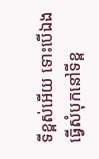ទីខ្ពស់អើយ ទោះបើឯងធ្វើសំបុកនៅទីខ្ព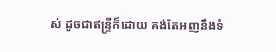ស់ ដូចជាឥន្ទ្រីក៏ដោយ គង់តែអញនឹងទំ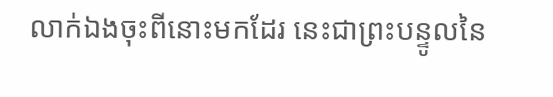លាក់ឯងចុះពីនោះមកដែរ នេះជាព្រះបន្ទូលនៃ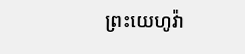ព្រះយេហូវ៉ា